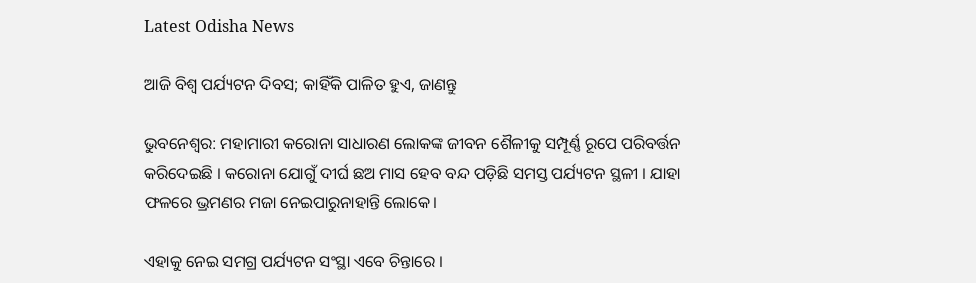Latest Odisha News

ଆଜି ବିଶ୍ୱ ପର୍ଯ୍ୟଟନ ଦିବସ; କାହିଁକି ପାଳିତ ହୁଏ, ଜାଣନ୍ତୁ

ଭୁବନେଶ୍ୱର: ମହାମାରୀ କରୋନା ସାଧାରଣ ଲୋକଙ୍କ ଜୀବନ ଶୈଳୀକୁ ସମ୍ପୂର୍ଣ୍ଣ ରୂପେ ପରିବର୍ତ୍ତନ କରିଦେଇଛି । କରୋନା ଯୋଗୁଁ ଦୀର୍ଘ ଛଅ ମାସ ହେବ ବନ୍ଦ ପଡ଼ିଛି ସମସ୍ତ ପର୍ଯ୍ୟଟନ ସ୍ଥଳୀ । ଯାହା ଫଳରେ ଭ୍ରମଣର ମଜା ନେଇପାରୁନାହାନ୍ତି ଲୋକେ।

ଏହାକୁ ନେଇ ସମଗ୍ର ପର୍ଯ୍ୟଟନ ସଂସ୍ଥା ଏବେ ଚିନ୍ତାରେ ।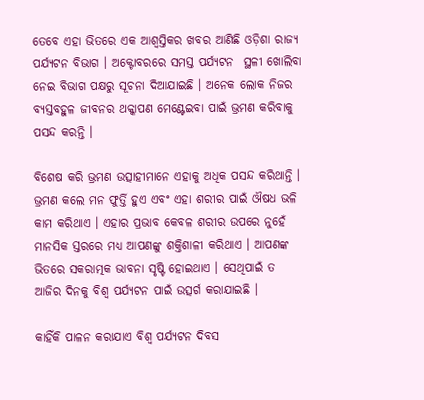ତେବେ ଏହା ଭିତରେ ଏକ ଆଶ୍ୱସ୍ତିକର ଖବର ଆଣିଛି ଓଡ଼ିଶା ରାଜ୍ୟ ପର୍ଯ୍ୟଟନ ବିଭାଗ । ଅକ୍ଟୋବରରେ ସମସ୍ତ ପର୍ଯ୍ୟଟନ  ସ୍ଥଳୀ ଖୋଲିବା ନେଇ ବିଭାଗ ପକ୍ଷରୁ ସୂଚନା ଦିଆଯାଇଛି । ଅନେକ ଲୋକ ନିଜର ବ୍ୟସ୍ତବହୁଳ ଜୀବନର ଥକ୍କାପଣ ମେଣ୍ଟେଇବା ପାଇଁ ଭ୍ରମଣ କରିବାକୁ ପସନ୍ଦ କରନ୍ତି ।

ବିଶେଷ କରି ଭ୍ରମଣ ଉତ୍ସାହୀମାନେ ଏହାକୁ ଅଧିକ ପସନ୍ଦ କରିଥାନ୍ତି । ଭ୍ରମଣ କଲେ ମନ ଫୁର୍ତ୍ତି ହୁଏ ଏବଂ ଏହା ଶରୀର ପାଇଁ ଔଷଧ ଭଳି କାମ କରିଥାଏ । ଏହାର ପ୍ରଭାବ କେବଳ ଶରୀର ଉପରେ ନୁହେଁ ମାନସିକ ସ୍ତରରେ ମଧ୍ୟ ଆପଣଙ୍କୁ ଶକ୍ତିଶାଳୀ କରିଥାଏ । ଆପଣଙ୍କ ଭିତରେ ସକରାତ୍ମକ ଭାବନା ସୃଷ୍ଟି ହୋଇଥାଏ । ସେଥିପାଇଁ ତ ଆଜିର ଦିନକୁ ବିଶ୍ୱ ପର୍ଯ୍ୟଟନ ପାଇଁ ଉତ୍ସର୍ଗ କରାଯାଇଛି ।

କାହିଁକି ପାଳନ କରାଯାଏ ବିଶ୍ୱ ପର୍ଯ୍ୟଟନ ଦିବସ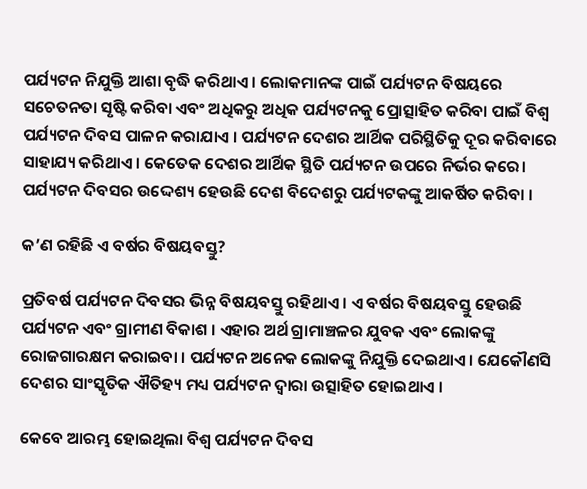ପର୍ଯ୍ୟଟନ ନିଯୁକ୍ତି ଆଶା ବୃଦ୍ଧି କରିଥାଏ । ଲୋକମାନଙ୍କ ପାଇଁ ପର୍ଯ୍ୟଟନ ବିଷୟରେ ସଚେତନତା ସୃଷ୍ଟି କରିବା ଏବଂ ଅଧିକରୁ ଅଧିକ ପର୍ଯ୍ୟଟନକୁ ପ୍ରୋତ୍ସାହିତ କରିବା ପାଇଁ ବିଶ୍ୱ ପର୍ଯ୍ୟଟନ ଦିବସ ପାଳନ କରାଯାଏ । ପର୍ଯ୍ୟଟନ ଦେଶର ଆର୍ଥିକ ପରିସ୍ଥିତିକୁ ଦୂର କରିବାରେ ସାହାଯ୍ୟ କରିଥାଏ । କେତେକ ଦେଶର ଆର୍ଥିକ ସ୍ଥିତି ପର୍ଯ୍ୟଟନ ଉପରେ ନିର୍ଭର କରେ। ପର୍ଯ୍ୟଟନ ଦିବସର ଉଦ୍ଦେଶ୍ୟ ହେଉଛି ଦେଶ ବିଦେଶରୁ ପର୍ଯ୍ୟଟକଙ୍କୁ ଆକର୍ଷିତ କରିବା ।

କ’ଣ ରହିଛି ଏ ବର୍ଷର ବିଷୟବସ୍ତୁ?

ପ୍ରତିବର୍ଷ ପର୍ଯ୍ୟଟନ ଦିବସର ଭିନ୍ନ ବିଷୟବସ୍ତୁ ରହିଥାଏ । ଏ ବର୍ଷର ବିଷୟବସ୍ତୁ ହେଉଛି ପର୍ଯ୍ୟଟନ ଏବଂ ଗ୍ରାମୀଣ ବିକାଶ । ଏହାର ଅର୍ଥ ଗ୍ରାମାଞ୍ଚଳର ଯୁବକ ଏବଂ ଲୋକଙ୍କୁ ରୋଜଗାରକ୍ଷମ କରାଇବା । ପର୍ଯ୍ୟଟନ ଅନେକ ଲୋକଙ୍କୁ ନିଯୁକ୍ତି ଦେଇଥାଏ । ଯେକୌଣସି ଦେଶର ସାଂସ୍କୃତିକ ଐତିହ୍ୟ ମଧ୍ୟ ପର୍ଯ୍ୟଟନ ଦ୍ୱାରା ଉତ୍ସାହିତ ହୋଇଥାଏ ।

କେବେ ଆରମ୍ଭ ହୋଇଥିଲା ବିଶ୍ୱ ପର୍ଯ୍ୟଟନ ଦିବସ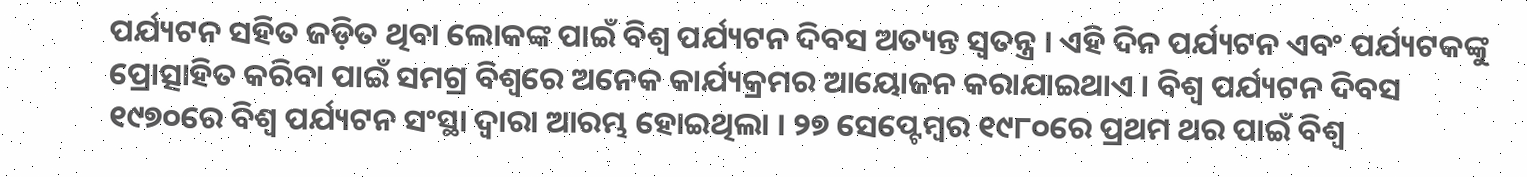ପର୍ଯ୍ୟଟନ ସହିତ ଜଡ଼ିତ ଥିବା ଲୋକଙ୍କ ପାଇଁ ବିଶ୍ୱ ପର୍ଯ୍ୟଟନ ଦିବସ ଅତ୍ୟନ୍ତ ସ୍ୱତନ୍ତ୍ର । ଏହି ଦିନ ପର୍ଯ୍ୟଟନ ଏବଂ ପର୍ଯ୍ୟଟକଙ୍କୁ ପ୍ରୋତ୍ସାହିତ କରିବା ପାଇଁ ସମଗ୍ର ବିଶ୍ୱରେ ଅନେକ କାର୍ଯ୍ୟକ୍ରମର ଆୟୋଜନ କରାଯାଇଥାଏ । ବିଶ୍ୱ ପର୍ଯ୍ୟଟନ ଦିବସ ୧୯୭୦ରେ ବିଶ୍ୱ ପର୍ଯ୍ୟଟନ ସଂସ୍ଥା ଦ୍ୱାରା ଆରମ୍ଭ ହୋଇଥିଲା । ୨୭ ସେପ୍ଟେମ୍ବର ୧୯୮୦ରେ ପ୍ରଥମ ଥର ପାଇଁ ବିଶ୍ୱ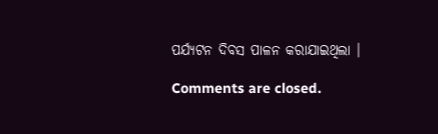ପର୍ଯ୍ୟଟନ ଦିବସ ପାଳନ କରାଯାଇଥିଲା ।

Comments are closed.